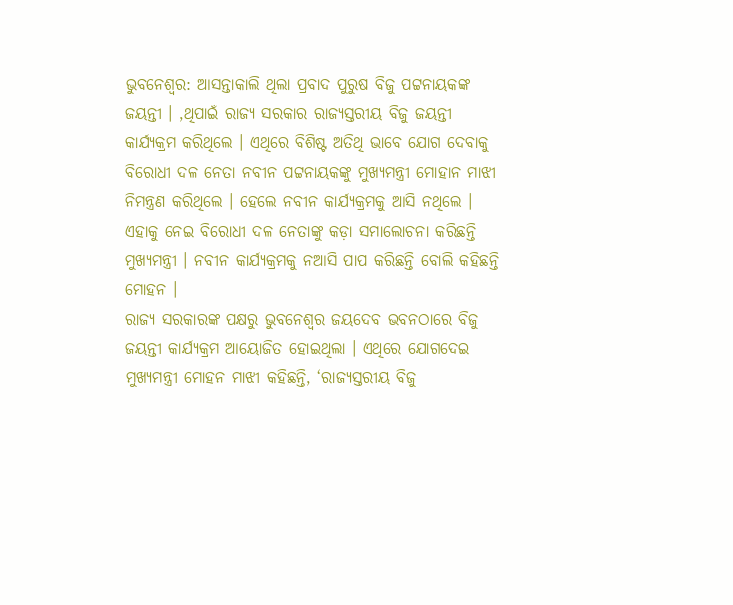ଭୁବନେଶ୍ବର: ଆସନ୍ତାକାଲି ଥିଲା ପ୍ରବାଦ ପୁରୁଷ ବିଜୁ ପଟ୍ଟନାୟକଙ୍କ ଜୟନ୍ତୀ । ,ଥିପାଇଁ ରାଜ୍ୟ ସରକାର ରାଜ୍ୟସ୍ତରୀୟ ବିଜୁ ଜୟନ୍ତୀ କାର୍ଯ୍ୟକ୍ରମ କରିଥିଲେ । ଏଥିରେ ବିଶିଷ୍ଟ ଅତିଥି ଭାବେ ଯୋଗ ଦେବାକୁ ବିରୋଧୀ ଦଳ ନେତା ନବୀନ ପଟ୍ଟନାୟକଙ୍କୁ ମୁଖ୍ୟମନ୍ତ୍ରୀ ମୋହାନ ମାଝୀ ନିମନ୍ତ୍ରଣ କରିଥିଲେ । ହେଲେ ନବୀନ କାର୍ଯ୍ୟକ୍ରମକୁ ଆସି ନଥିଲେ । ଏହାକୁ ନେଇ ବିରୋଧୀ ଦଳ ନେତାଙ୍କୁ କଡ଼ା ସମାଲୋଚନା କରିଛନ୍ତି ମୁଖ୍ୟମନ୍ତ୍ରୀ । ନବୀନ କାର୍ଯ୍ୟକ୍ରମକୁ ନଆସି ପାପ କରିଛନ୍ତି ବୋଲି କହିଛନ୍ତି ମୋହନ ।
ରାଜ୍ୟ ସରକାରଙ୍କ ପକ୍ଷରୁ ଭୁବନେଶ୍ୱର ଜୟଦେବ ଭବନଠାରେ ବିଜୁ ଜୟନ୍ତୀ କାର୍ଯ୍ୟକ୍ରମ ଆୟୋଜିତ ହୋଇଥିଲା । ଏଥିରେ ଯୋଗଦେଇ ମୁଖ୍ୟମନ୍ତ୍ରୀ ମୋହନ ମାଝୀ କହିଛନ୍ତି, ‘ରାଜ୍ୟସ୍ତରୀୟ ବିଜୁ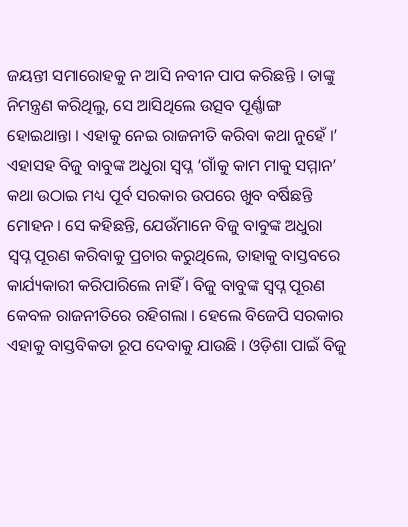ଜୟନ୍ତୀ ସମାରୋହକୁ ନ ଆସି ନବୀନ ପାପ କରିଛନ୍ତି । ତାଙ୍କୁ ନିମନ୍ତ୍ରଣ କରିଥିଲୁ, ସେ ଆସିଥିଲେ ଉତ୍ସବ ପୂର୍ଣ୍ଣାଙ୍ଗ ହୋଇଥାନ୍ତା । ଏହାକୁ ନେଇ ରାଜନୀତି କରିବା କଥା ନୁହେଁ ।’
ଏହାସହ ବିଜୁ ବାବୁଙ୍କ ଅଧୁରା ସ୍ବପ୍ନ ‘ଗାଁକୁ କାମ ମାକୁ ସମ୍ମାନ’ କଥା ଉଠାଇ ମଧ୍ୟ ପୂର୍ବ ସରକାର ଉପରେ ଖୁବ ବର୍ଷିଛନ୍ତି ମୋହନ । ସେ କହିଛନ୍ତି, ଯେଉଁମାନେ ବିଜୁ ବାବୁଙ୍କ ଅଧୁରା ସ୍ୱପ୍ନ ପୂରଣ କରିବାକୁ ପ୍ରଚାର କରୁଥିଲେ, ତାହାକୁ ବାସ୍ତବରେ କାର୍ଯ୍ୟକାରୀ କରିପାରିଲେ ନାହିଁ । ବିଜୁ ବାବୁଙ୍କ ସ୍ବପ୍ନ ପୂରଣ କେବଳ ରାଜନୀତିରେ ରହିଗଲା । ହେଲେ ବିଜେପି ସରକାର ଏହାକୁ ବାସ୍ତବିକତା ରୂପ ଦେବାକୁ ଯାଉଛି । ଓଡ଼ିଶା ପାଇଁ ବିଜୁ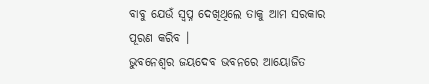ବାବୁ ଯେଉଁ ସ୍ବପ୍ନ ଦେଖିଥିଲେ ତାକୁ ଆମ ସରକାର ପୂରଣ କରିବ ।
ଭୁବନେଶ୍ବର ଜୟଦେବ ଭବନରେ ଆୟୋଜିତ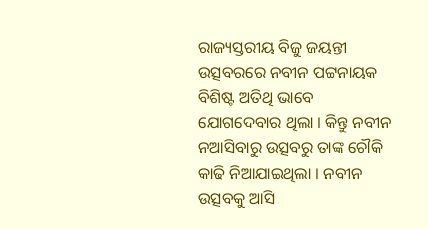ରାଜ୍ୟସ୍ତରୀୟ ବିଜୁ ଜୟନ୍ତୀ ଉତ୍ସବରରେ ନବୀନ ପଟ୍ଟନାୟକ ବିଶିଷ୍ଟ ଅତିଥି ଭାବେ ଯୋଗଦେବାର ଥିଲା । କିନ୍ତୁ ନବୀନ ନଆସିବାରୁ ଉତ୍ସବରୁ ତାଙ୍କ ଚୌକି କାଢି ନିଆଯାଇଥିଲା । ନବୀନ ଉତ୍ସବକୁ ଆସି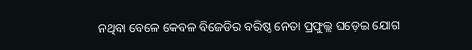ନଥିବା ବେଳେ କେବଳ ବିଜେଡିର ବରିଷ୍ଠ ନେତା ପ୍ରଫୁଲ୍ଲ ଘଡ଼େଇ ଯୋଗ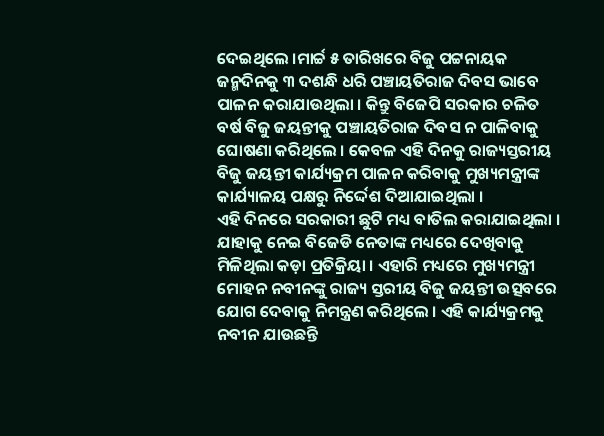ଦେଇଥିଲେ ।ମାର୍ଚ୍ଚ ୫ ତାରିଖରେ ବିଜୁ ପଟ୍ଟନାୟକ ଜନ୍ମଦିନକୁ ୩ ଦଶନ୍ଧି ଧରି ପଞ୍ଚାୟତିରାଜ ଦିବସ ଭାବେ ପାଳନ କରାଯାଉଥିଲା । କିନ୍ତୁ ବିଜେପି ସରକାର ଚଳିତ ବର୍ଷ ବିଜୁ ଜୟନ୍ତୀକୁ ପଞ୍ଚାୟତିରାଜ ଦିବସ ନ ପାଳିବାକୁ ଘୋଷଣା କରିଥିଲେ । କେବଳ ଏହି ଦିନକୁ ରାଜ୍ୟସ୍ତରୀୟ ବିଜୁ ଜୟନ୍ତୀ କାର୍ଯ୍ୟକ୍ରମ ପାଳନ କରିବାକୁ ମୁଖ୍ୟମନ୍ତ୍ରୀଙ୍କ କାର୍ଯ୍ୟାଳୟ ପକ୍ଷରୁ ନିର୍ଦ୍ଦେଶ ଦିଆଯାଇଥିଲା ।
ଏହି ଦିନରେ ସରକାରୀ ଛୁଟି ମଧ୍ୟ ବାତିଲ କରାଯାଇଥିଲା । ଯାହାକୁ ନେଇ ବିଜେଡି ନେତାଙ୍କ ମଧ୍ୟରେ ଦେଖିବାକୁ ମିଳିଥିଲା କଡ଼ା ପ୍ରତିକ୍ରିୟା । ଏହାରି ମଧ୍ୟରେ ମୁଖ୍ୟମନ୍ତ୍ରୀ ମୋହନ ନବୀନଙ୍କୁ ରାଜ୍ୟ ସ୍ତରୀୟ ବିଜୁ ଜୟନ୍ତୀ ଉତ୍ସବରେ ଯୋଗ ଦେବାକୁ ନିମନ୍ତ୍ରଣ କରିଥିଲେ । ଏହି କାର୍ଯ୍ୟକ୍ରମକୁ ନବୀନ ଯାଉଛନ୍ତି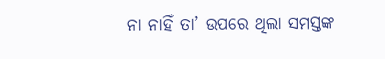ନା ନାହିଁ ତା’ ଉପରେ ଥିଲା ସମସ୍ତଙ୍କ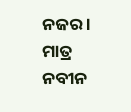ନଜର । ମାତ୍ର ନବୀନ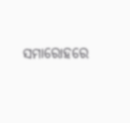ସମାରୋହରେ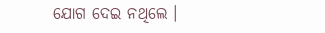ଯୋଗ ଦେଇ ନଥିଲେ ।